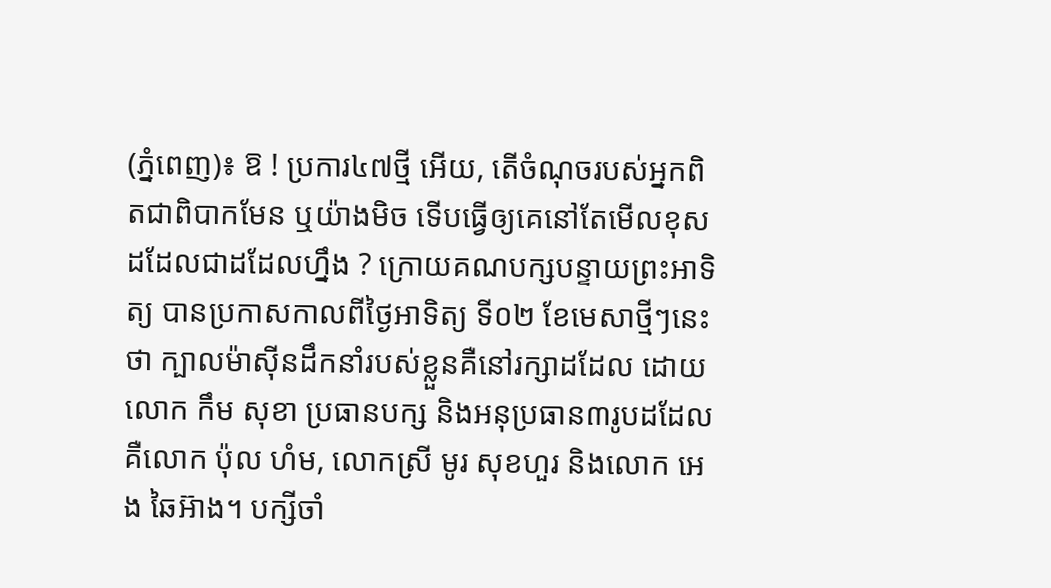(ភ្នំពេញ)៖ ឱ ! ប្រការ៤៧ថ្មី អើយ, តើចំណុចរបស់អ្នកពិតជាពិបាកមែន ឬយ៉ាងមិច ទើបធ្វើឲ្យគេនៅតែមើលខុសដដែលជាដដែលហ្នឹង ? ក្រោយគណបក្សបន្ទាយព្រះអាទិត្យ បានប្រកាសកាលពីថ្ងៃអាទិត្យ ទី០២ ខែមេសាថ្មីៗនេះថា ក្បាលម៉ាស៊ីនដឹកនាំរបស់ខ្លួនគឺនៅរក្សាដដែល ដោយលោក កឹម សុខា ប្រធានបក្ស និងអនុប្រធាន៣រូបដដែល គឺលោក ប៉ុល ហំម, លោកស្រី មូរ សុខហួរ និងលោក អេង ឆៃអ៊ាង។ បក្សីចាំ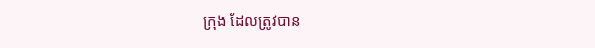ក្រុង ដែលត្រូវបាន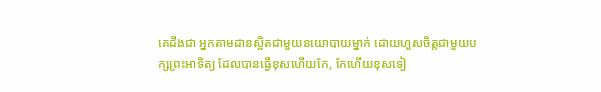គេដឹងជា អ្នកតាមដានស្អិតជាមួយនយោបាយម្នាក់ ដោយហួសចិត្តជាមួយបក្សព្រះអាទិត្យ ដែលបានធ្វើខុសហើយកែ, កែហើយខុសទៀ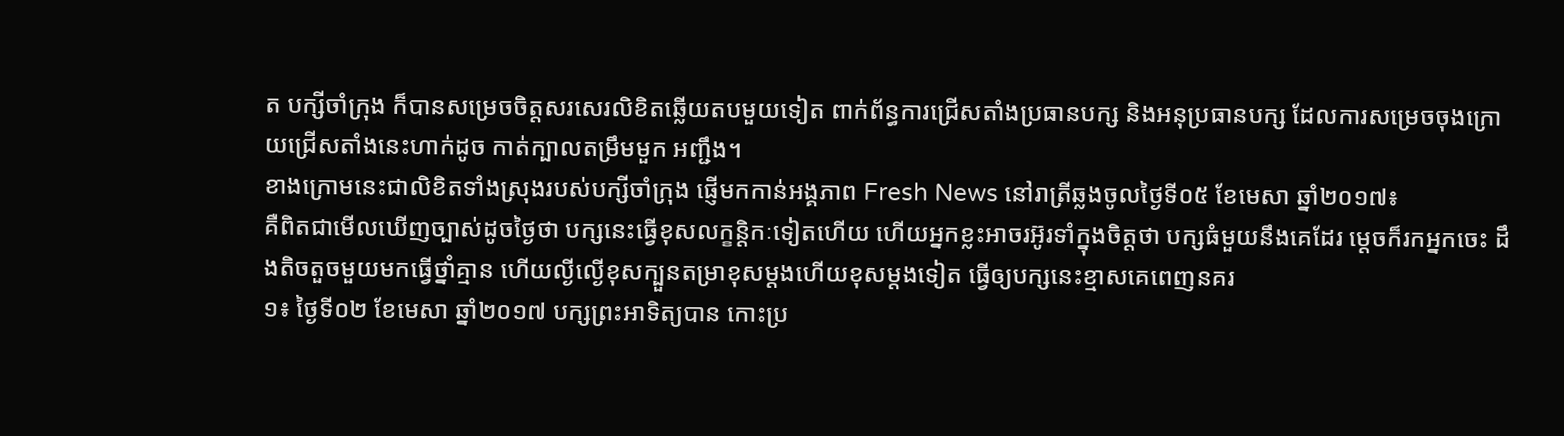ត បក្សីចាំក្រុង ក៏បានសម្រេចចិត្តសរសេរលិខិតឆ្លើយតបមួយទៀត ពាក់ព័ន្ធការជ្រើសតាំងប្រធានបក្ស និងអនុប្រធានបក្ស ដែលការសម្រេចចុងក្រោយជ្រើសតាំងនេះហាក់ដូច កាត់ក្បាលតម្រឹមមួក អញ្ជឹង។
ខាងក្រោមនេះជាលិខិតទាំងស្រុងរបស់បក្សីចាំក្រុង ផ្ញើមកកាន់អង្គភាព Fresh News នៅរាត្រីឆ្លងចូលថ្ងៃទី០៥ ខែមេសា ឆ្នាំ២០១៧៖
គឺពិតជាមើលឃើញច្បាស់ដូចថ្ងៃថា បក្សនេះធ្វើខុសលក្ខន្តិកៈទៀតហើយ ហើយអ្នកខ្លះអាចរអ៊ូរទាំក្នុងចិត្តថា បក្សធំមួយនឹងគេដែរ ម្តេចក៏រកអ្នកចេះ ដឹងតិចតួចមួយមកធ្វើថ្នាំគ្មាន ហើយល្ងីល្ងើខុសក្បួនតម្រាខុសម្តងហើយខុសម្តងទៀត ធ្វើឲ្យបក្សនេះខ្មាសគេពេញនគរ
១៖ ថ្ងៃទី០២ ខែមេសា ឆ្នាំ២០១៧ បក្សព្រះអាទិត្យបាន កោះប្រ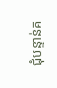ជុំបន្ទាន់គ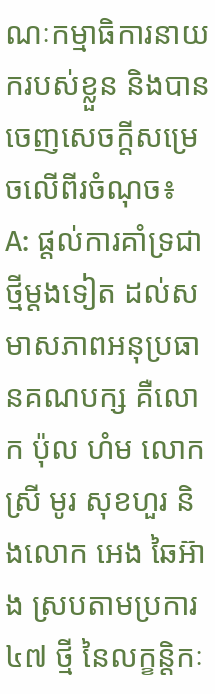ណៈកម្មាធិការនាយករបស់ខ្លួន និងបានចេញសេចក្តីសម្រេចលើពីរចំណុច៖
A: ផ្តល់ការគាំទ្រជាថ្មីម្តងទៀត ដល់សមាសភាពអនុប្រធានគណបក្ស គឺលោក ប៉ុល ហំម លោកស្រី មូរ សុខហួរ និងលោក អេង ឆៃអ៊ាង ស្របតាមប្រការ ៤៧ ថ្មី នៃលក្ខន្តិកៈ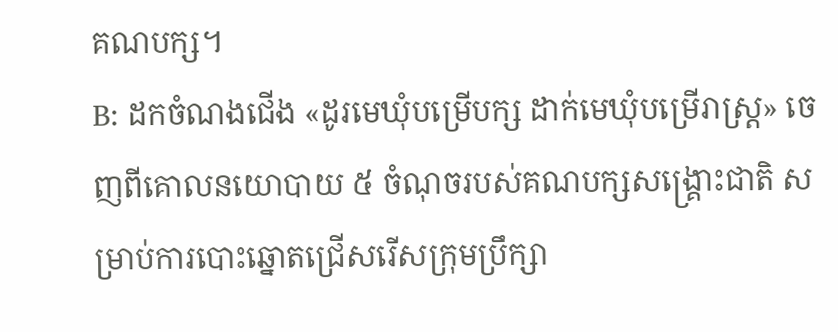គណបក្ស។
B: ដកចំណងជើង «ដូរមេឃុំបម្រើបក្ស ដាក់មេឃុំបម្រើរាស្រ្ត» ចេញពីគោលនយោបាយ ៥ ចំណុចរបស់គណបក្សសង្រ្គោះជាតិ សម្រាប់ការបោះឆ្នោតជ្រើសរើសក្រុមប្រឹក្សា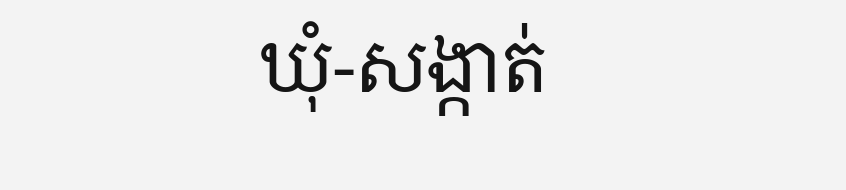ឃុំ-សង្កាត់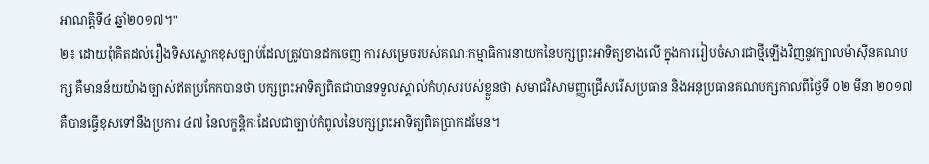អាណត្តិទី៤ ឆ្នាំ២០១៧។"
២៖ ដោយពុំគិតដល់រឿងទិសស្លោកខុសច្បាប់ដែលត្រូវបានដកចេញ ការសម្រេចរបស់គណៈកម្មាធិការនាយកនៃបក្សព្រះអាទិត្យខាងលើ ក្នុងការរៀបចំសារជាថ្មីឡើងវិញនូវក្បាលម៉ាសុីនគណបក្ស គឺមានន័យយ៉ាងច្បាស់ឥតប្រកែកបានថា បក្សព្រះអាទិត្យពិតជាបានទទួលស្គាល់កំហុសរបស់ខ្លួនថា សមាជវិសាមញ្ញជ្រើសរើសប្រធាន និងអនុប្រធានគណបក្សកាលពីថ្ងៃទី ០២ មីនា ២០១៧ គឺបានធ្វើខុសទៅនឹងប្រការ ៤៧ នៃលក្ខន្តិកៈដែលជាច្បាប់កំពូលនៃបក្សព្រះអាទិត្យពិតប្រាកដមែន។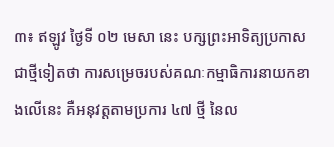៣៖ ឥឡូវ ថ្ងៃទី ០២ មេសា នេះ បក្សព្រះអាទិត្យប្រកាសជាថ្មីទៀតថា ការសម្រេចរបស់គណៈកម្មាធិការនាយកខាងលើនេះ គឺអនុវត្តតាមប្រការ ៤៧ ថ្មី នៃល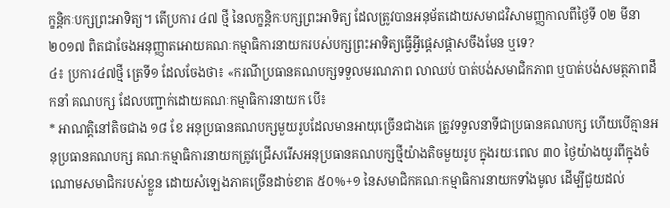ក្ខន្តិកៈបក្សព្រះអាទិត្យ។ តើប្រការ ៤៧ ថ្មី នៃលក្ខន្តិកៈបក្សព្រះអាទិត្យ ដែលត្រូវបានអនុម័តដោយសមាជវិសាមញ្ញកាលពីថ្ងៃទី ០២ មីនា ២០១៧ ពិតជាចែងអនុញ្ញាតអោយគណៈកម្មាធិការនាយករបស់បក្សព្រះអាទិត្យធ្វើអ្វីផ្តេសផ្តាសចឹងមែន ឬទេ?
៤៖ ប្រការ៤៧ថ្មី ត្រេទី១ ដែលចែងថា៖ «ករណីប្រធានគណបក្សទទួលមរណភាព លាឈប់ បាត់បង់សមាជិកភាព ឬបាត់បង់សមត្ថភាពដឹកនាំ គណបក្ស ដែលបញ្ជាក់ដោយគណៈកម្មាធិការនាយក បើ៖
* អាណត្តិនៅតិចជាង ១៨ ខែ អនុប្រធានគណបក្សមួយរូបដែលមានអាយុច្រើនជាងគេ ត្រូវទទួលនាទីជាប្រធានគណបក្ស ហើយបើគ្មានអនុប្រធានគណបក្ស គណៈកម្មាធិការនាយកត្រូវជ្រើសរើសអនុប្រធានគណបក្សថ្មីយ៉ាងតិចមួយរូប ក្នុងរយៈពេល ៣០ ថ្ងៃយ៉ាងយូរពីក្នុងចំណោមសមាជិករបស់ខ្លួន ដោយសំឡេងភាគច្រើនដាច់ខាត ៥០%+១ នៃសមាជិកគណៈកម្មាធិការនាយកទាំងមូល ដើម្បីជួយដល់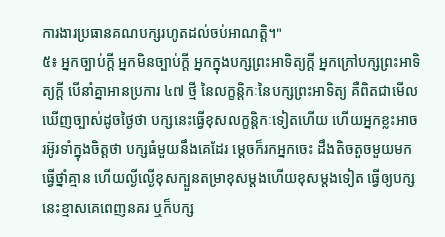ការងារប្រធានគណបក្សរហូតដល់ចប់អាណត្តិ។"
៥៖ អ្នកច្បាប់ក្តី អ្នកមិនច្បាប់ក្តី អ្នកក្នុងបក្សព្រះអាទិត្យក្តី អ្នកក្រៅបក្សព្រះអាទិត្យក្តី បើនាំគ្នាអានប្រការ ៤៧ ថ្មី នៃលក្ខន្តិកៈនៃបក្សព្រះអាទិត្យ គឺពិតជាមើលឃើញច្បាស់ដូចថ្ងៃថា បក្សនេះធ្វើខុសលក្ខន្តិកៈទៀតហើយ ហើយអ្នកខ្លះអាចរអ៊ូរទាំក្នុងចិត្តថា បក្សធំមួយនឹងគេដែរ ម្តេចក៏រកអ្នកចេះ ដឹងតិចតួចមួយមកធ្វើថ្នាំគ្មាន ហើយល្ងីល្ងើខុសក្បួនតម្រាខុសម្តងហើយខុសម្តងទៀត ធ្វើឲ្យបក្សនេះខ្មាសគេពេញនគរ ឬក៏បក្ស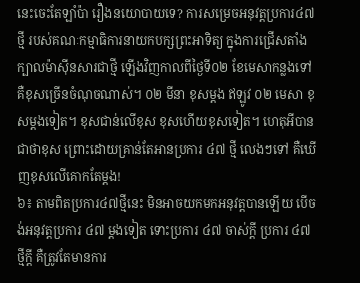នេះចេះតែឡាំប៉ា រឿងនយោបាយទេ? ការសម្រេចអនុវត្តប្រការ៤៧ថ្មី របស់គណៈកម្មាធិការនាយកបក្សព្រះអាទិត្យ ក្នុងការជ្រើសតាំងក្បាលម៉ាស៊ីនសារជាថ្មី ឡើងវិញកាលពីថ្ងៃទី០២ ខែមេសាកន្លងទៅ គឺខុសច្រើនចំណុចណាស់។ ០២ មីនា ខុសម្តង ឥឡូវ ០២ មេសា ខុសម្តងទៀត។ ខុសជាន់លើខុស ខុសហើយខុសទៀត។ ហេតុអីបានជាថាខុស ព្រោះដោយគ្រាន់តែអានប្រការ ៤៧ ថ្មី លេងៗទៅ គឺឃើញខុសលើគោកតែម្តង!
៦៖ តាមពិតប្រការ៤៧ថ្មីនេះ មិនអាចយកមកអនុវត្តបានឡើយ បើចង់អនុវត្តប្រការ ៤៧ ម្តងទៀត ទោះប្រការ ៤៧ ចាស់ក្តី ប្រការ ៤៧ ថ្មីក្តី គឺត្រូវតែមានការ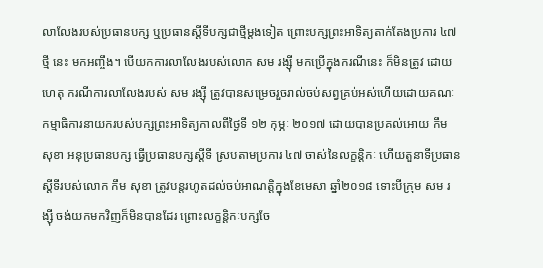លាលែងរបស់ប្រធានបក្ស ឬប្រធានស្តីទីបក្សជាថ្មីម្តងទៀត ព្រោះបក្សព្រះអាទិត្យតាក់តែងប្រការ ៤៧ ថ្មី នេះ មកអញ្ចឹង។ បើយកការលាលែងរបស់លោក សម រង្សុី មកប្រើក្នុងករណីនេះ ក៏មិនត្រូវ ដោយហេតុ ករណីការលាលែងរបស់ សម រង្ស៊ី ត្រូវបានសម្រេចរួចរាល់ចប់សព្វគ្រប់អស់ហើយដោយគណៈកម្មាធិការនាយករបស់បក្សព្រះអាទិត្យកាលពីថ្ងៃទី ១២ កុម្ភៈ ២០១៧ ដោយបានប្រគល់អោយ កឹម សុខា អនុប្រធានបក្ស ធ្វើប្រធានបក្សស្តីទី ស្របតាមប្រការ ៤៧ ចាស់នៃលក្ខន្តិកៈ ហើយតួនាទីប្រធានស្តីទីរបស់លោក កឹម សុខា ត្រូវបន្តរហូតដល់ចប់អាណត្តិក្នុងខែមេសា ឆ្នាំ២០១៨ ទោះបីក្រុម សម រង្ស៊ី ចង់យកមកវិញក៏មិនបានដែរ ព្រោះលក្ខន្តិកៈបក្សចែ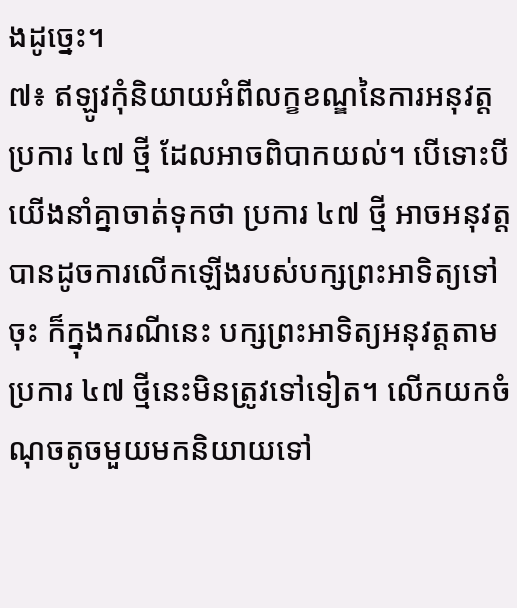ងដូច្នេះ។
៧៖ ឥឡូវកុំនិយាយអំពីលក្ខខណ្ឌនៃការអនុវត្តប្រការ ៤៧ ថ្មី ដែលអាចពិបាកយល់។ បើទោះបីយើងនាំគ្នាចាត់ទុកថា ប្រការ ៤៧ ថ្មី អាចអនុវត្តបានដូចការលើកឡើងរបស់បក្សព្រះអាទិត្យទៅចុះ ក៏ក្នុងករណីនេះ បក្សព្រះអាទិត្យអនុវត្តតាមប្រការ ៤៧ ថ្មីនេះមិនត្រូវទៅទៀត។ លើកយកចំណុចតូចមួយមកនិយាយទៅ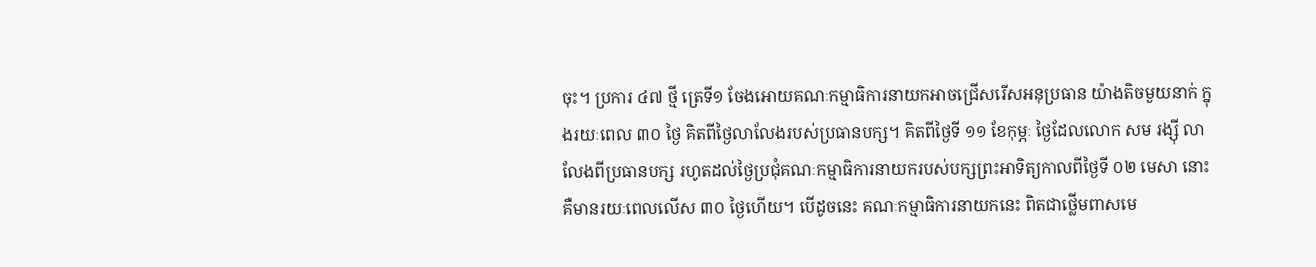ចុះ។ ប្រការ ៤៧ ថ្មី ត្រេទី១ ចែងអោយគណៈកម្មាធិការនាយកអាចជ្រើសរើសអនុប្រធាន យ៉ាងតិចមួយនាក់ ក្នុងរយៈពេល ៣០ ថ្ងៃ គិតពីថ្ងៃលាលែងរបស់ប្រធានបក្ស។ គិតពីថ្ងៃទី ១១ ខែកុម្ភៈ ថ្ងៃដែលលោក សម រង្ស៊ី លាលែងពីប្រធានបក្ស រហូតដល់ថ្ងៃប្រជុំគណៈកម្មាធិការនាយករបស់បក្សព្រះអាទិត្យកាលពីថ្ងៃទី ០២ មេសា នោះ គឺមានរយៈពេលលើស ៣០ ថ្ងៃហើយ។ បើដូចនេះ គណៈកម្មាធិការនាយកនេះ ពិតជាថ្លើមពាសមេ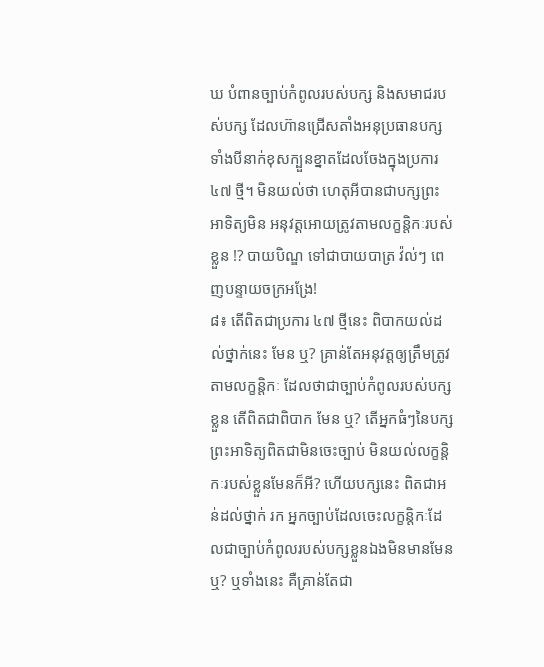ឃ បំពានច្បាប់កំពូលរបស់បក្ស និងសមាជរបស់បក្ស ដែលហ៊ានជ្រើសតាំងអនុប្រធានបក្សទាំងបីនាក់ខុសក្បួនខ្នាតដែលចែងក្នុងប្រការ ៤៧ ថ្មី។ មិនយល់ថា ហេតុអីបានជាបក្សព្រះអាទិត្យមិន អនុវត្តអោយត្រូវតាមលក្ខន្តិកៈរបស់ខ្លួន !? បាយបិណ្ឌ ទៅជាបាយបាត្រ វ៉ល់ៗ ពេញបន្ទាយចក្រអង្រែ!
៨៖ តើពិតជាប្រការ ៤៧ ថ្មីនេះ ពិបាកយល់ដល់ថ្នាក់នេះ មែន ឬ? គ្រាន់តែអនុវត្តឲ្យត្រឹមត្រូវតាមលក្ខន្តិកៈ ដែលថាជាច្បាប់កំពូលរបស់បក្សខ្លួន តើពិតជាពិបាក មែន ឬ? តើអ្នកធំៗនៃបក្សព្រះអាទិត្យពិតជាមិនចេះច្បាប់ មិនយល់លក្ខន្តិកៈរបស់ខ្លួនមែនក៏អី? ហើយបក្សនេះ ពិតជាអន់ដល់ថ្នាក់ រក អ្នកច្បាប់ដែលចេះលក្ខន្តិកៈដែលជាច្បាប់កំពូលរបស់បក្សខ្លួនឯងមិនមានមែន ឬ? ឬទាំងនេះ គឺគ្រាន់តែជា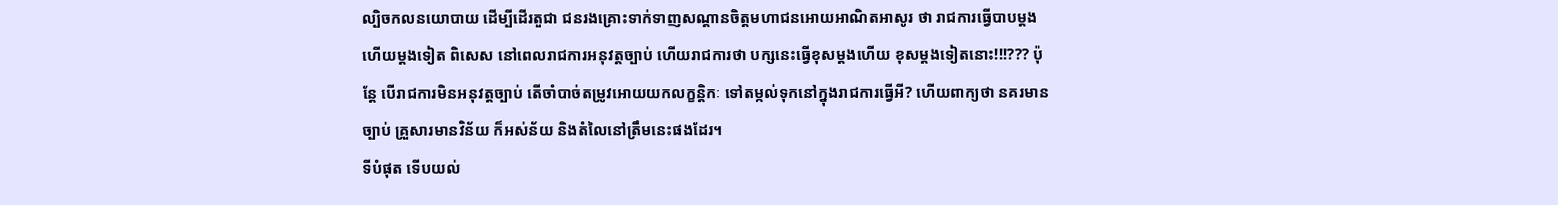ល្បិចកលនយោបាយ ដើម្បីដើរតួជា ជនរងគ្រោះទាក់ទាញសណ្តានចិត្តមហាជនអោយអាណិតអាសូរ ថា រាជការធ្វើបាបម្តងហើយម្តងទៀត ពិសេស នៅពេលរាជការអនុវត្តច្បាប់ ហើយរាជការថា បក្សនេះធ្វើខុសម្តងហើយ ខុសម្តងទៀតនោះ!!!??? ប៉ុន្តែ បើរាជការមិនអនុវត្តច្បាប់ តើចាំបាច់តម្រូវអោយយកលក្ខន្តិកៈ ទៅតម្កល់ទុកនៅក្នុងរាជការធ្វើអី? ហើយពាក្យថា នគរមានច្បាប់ គ្រួសារមានវិន័យ ក៏អស់ន័យ និងតំលៃនៅត្រឹមនេះផងដែរ។
ទីបំផុត ទើបយល់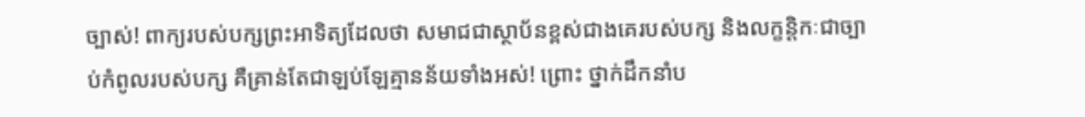ច្បាស់! ពាក្យរបស់បក្សព្រះអាទិត្យដែលថា សមាជជាស្ថាប័នខ្ពស់ជាងគេរបស់បក្ស និងលក្ខន្តិកៈជាច្បាប់កំពូលរបស់បក្ស គឺគ្រាន់តែជាឡប់ឡែគ្មានន័យទាំងអស់! ព្រោះ ថ្នាក់ដឹកនាំប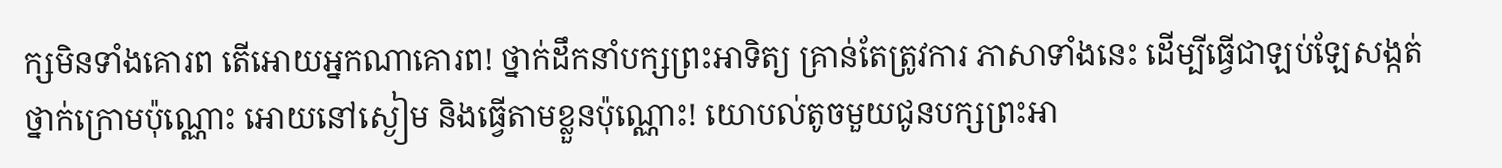ក្សមិនទាំងគោរព តើអោយអ្នកណាគោរព! ថ្នាក់ដឹកនាំបក្សព្រះអាទិត្យ គ្រាន់តែត្រូវការ ភាសាទាំងនេះ ដើម្បីធ្វើជាឡប់ឡែសង្កត់ថ្នាក់ក្រោមប៉ុណ្ណោះ អោយនៅស្ងៀម និងធ្វើតាមខ្លួនប៉ុណ្ណោះ! យោបល់តូចមួយជូនបក្សព្រះអា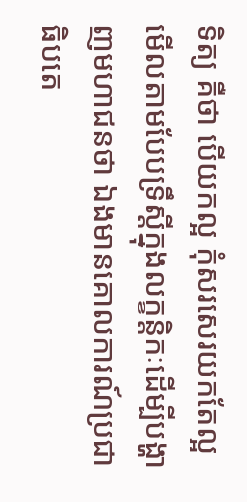ទិត្យ គឺថា បើយកល្អ កុំសរសេរយកតែល្អមើលតាមបែបទ្រឹស្តីក្នុងលក្ខន្តិកៈដើម្បីបង្ហាញមហាជនថា ឯងមានគោលការណ៍ប្រជាធិបតេ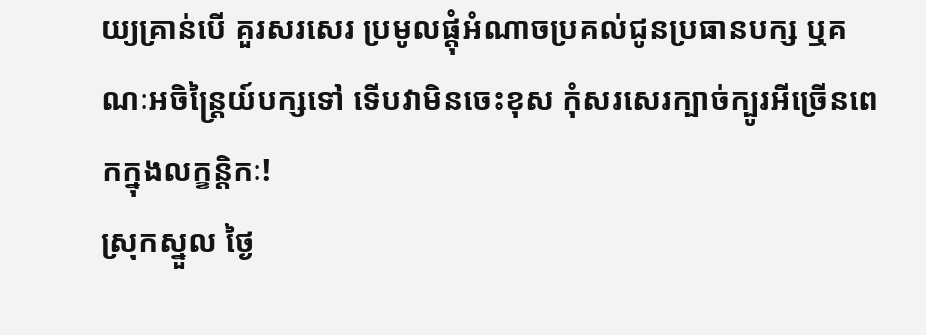យ្យគ្រាន់បើ គួរសរសេរ ប្រមូលផ្តុំអំណាចប្រគល់ជូនប្រធានបក្ស ឬគណៈអចិន្រ្តៃយ៍បក្សទៅ ទើបវាមិនចេះខុស កុំសរសេរក្បាច់ក្បូរអីច្រើនពេកក្នុងលក្ខន្តិកៈ!
ស្រុកស្នួល ថ្ងៃ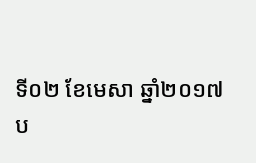ទី០២ ខែមេសា ឆ្នាំ២០១៧
ប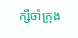ក្សីចាំក្រុង